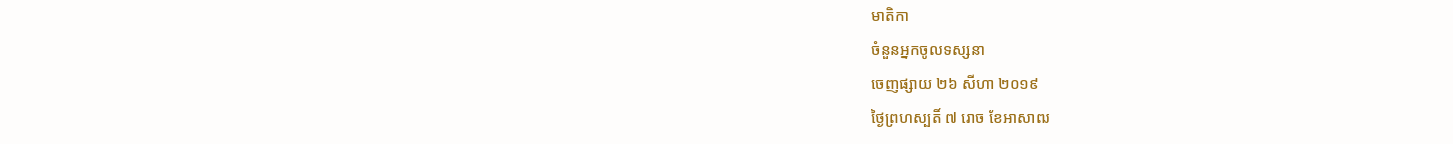មាតិកា
ចំនួនអ្នកចូលទស្សនា
ចេញផ្សាយ ២៦ សីហា ២០១៩
ថ្ងៃព្រហស្បតិ៍ ៧ រោច ខែអាសាឍ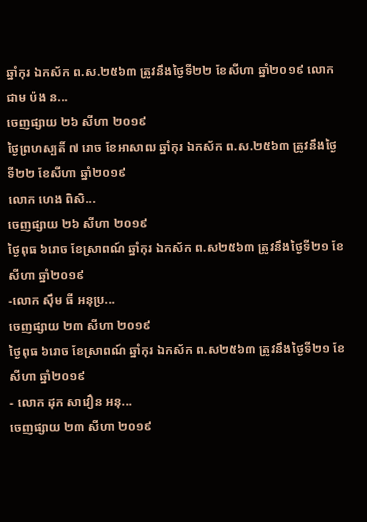ឆ្នាំកុរ ឯកស័ក ព.ស.២៥៦៣ ត្រូវនឹងថ្ងៃទី២២ ខែសីហា ឆ្នាំ២០១៩ លោក ជាម ប៉ង ន...
ចេញផ្សាយ ២៦ សីហា ២០១៩
ថ្ងៃព្រហស្បតិ៍ ៧ រោច ខែអាសាឍ ឆ្នាំកុរ ឯកស័ក ព.ស.២៥៦៣ ត្រូវនឹងថ្ងៃទី២២ ខែសីហា ឆ្នាំ២០១៩
លោក ហេង ពិសិ...
ចេញផ្សាយ ២៦ សីហា ២០១៩
ថ្ងៃពុធ ៦រោច ខែស្រាពណ៍ ឆ្នាំកុរ ឯកស័ក ព.ស២៥៦៣ ត្រូវនឹងថ្ងៃទី២១ ខែសីហា ឆ្នាំ២០១៩
-លោក ស៊ឹម ធី អនុប្រ...
ចេញផ្សាយ ២៣ សីហា ២០១៩
ថ្ងៃពុធ ៦រោច ខែស្រាពណ៍ ឆ្នាំកុរ ឯកស័ក ព.ស២៥៦៣ ត្រូវនឹងថ្ងៃទី២១ ខែសីហា ឆ្នាំ២០១៩
- លោក ដុក សាវឿន អនុ...
ចេញផ្សាយ ២៣ សីហា ២០១៩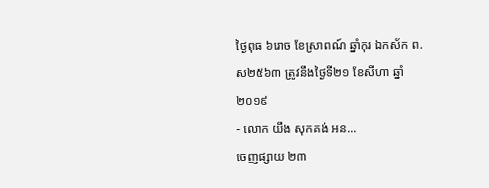ថ្ងៃពុធ ៦រោច ខែស្រាពណ៍ ឆ្នាំកុរ ឯកស័ក ព.ស២៥៦៣ ត្រូវនឹងថ្ងៃទី២១ ខែសីហា ឆ្នាំ២០១៩
- លោក យឹង សុកគង់ អន...
ចេញផ្សាយ ២៣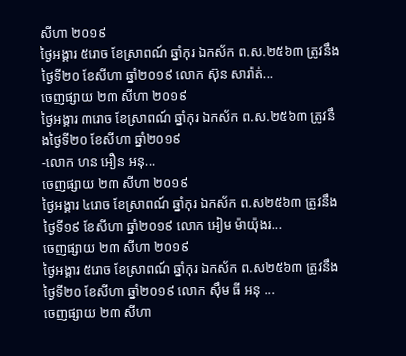សីហា ២០១៩
ថ្ងៃអង្គារ ៥រោច ខែស្រាពណ៍ ឆ្នាំកុរ ឯកស័ក ព.ស.២៥៦៣ ត្រូវនឹងថ្ងៃទី២០ ខែសីហា ឆ្នាំ២០១៩ លោក ស៊ុន សារ៉ាត់...
ចេញផ្សាយ ២៣ សីហា ២០១៩
ថ្ងៃអង្គារ ៣រោច ខែស្រាពណ៍ ឆ្នាំកុរ ឯកស័ក ព.ស.២៥៦៣ ត្រូវនឹងថ្ងៃទី២០ ខែសីហា ឆ្នាំ២០១៩
-លោក ហន អឿន អនុ...
ចេញផ្សាយ ២៣ សីហា ២០១៩
ថ្ងៃអង្គារ ៤រោច ខែស្រាពណ៍ ឆ្នាំកុរ ឯកស័ក ព.ស២៥៦៣ ត្រូវនឹងថ្ងៃទី១៩ ខែសីហា ឆ្នាំ២០១៩ លោក អៀម ម៉ាយ៉ុងរ...
ចេញផ្សាយ ២៣ សីហា ២០១៩
ថ្ងៃអង្គារ ៥រោច ខែស្រាពណ៍ ឆ្នាំកុរ ឯកស័ក ព.ស២៥៦៣ ត្រូវនឹងថ្ងៃទី២០ ខែសីហា ឆ្នាំ២០១៩ លោក ស៊ឹម ធី អនុ ...
ចេញផ្សាយ ២៣ សីហា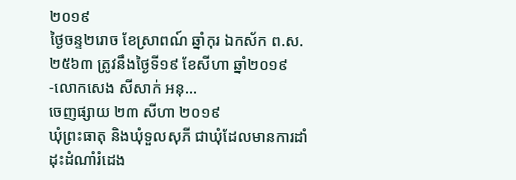២០១៩
ថ្ងៃចន្ទ២រោច ខែស្រាពណ៍ ឆ្នាំកុរ ឯកស័ក ព.ស.២៥៦៣ ត្រូវនឹងថ្ងៃទី១៩ ខែសីហា ឆ្នាំ២០១៩
-លោកសេង សីសាក់ អនុ...
ចេញផ្សាយ ២៣ សីហា ២០១៩
ឃុំព្រះធាតុ និងឃុំទួលសុភី ជាឃុំដែលមានការដាំដុះដំណាំរំដេង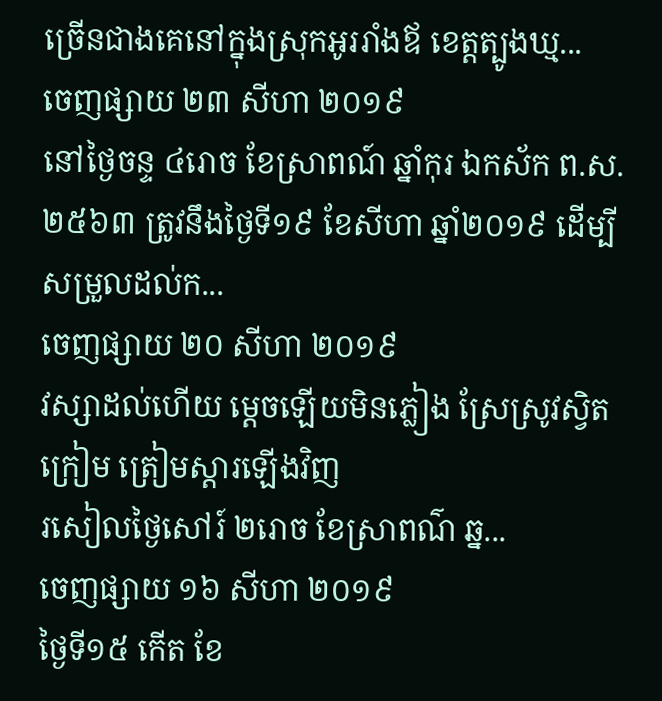ច្រើនជាងគេនៅក្នុងស្រុកអូររាំងឪ ខេត្តត្បូងឃ្ម...
ចេញផ្សាយ ២៣ សីហា ២០១៩
នៅថ្ងៃចន្ទ ៤រោច ខែស្រាពណ៍ ឆ្នាំកុរ ឯកស័ក ព.ស.២៥៦៣ ត្រូវនឹងថ្ងៃទី១៩ ខែសីហា ឆ្នាំ២០១៩ ដើម្បីសម្រួលដល់ក...
ចេញផ្សាយ ២០ សីហា ២០១៩
វស្សាដល់ហើយ ម្តេចឡើយមិនភ្លៀង ស្រែស្រូវស្វិតក្រៀម ត្រៀមស្តារឡើងវិញ
រសៀលថ្ងៃសៅរ៍ ២រោច ខែស្រាពណ៌ ឆ្ន...
ចេញផ្សាយ ១៦ សីហា ២០១៩
ថ្ងៃទី១៥ កើត ខែ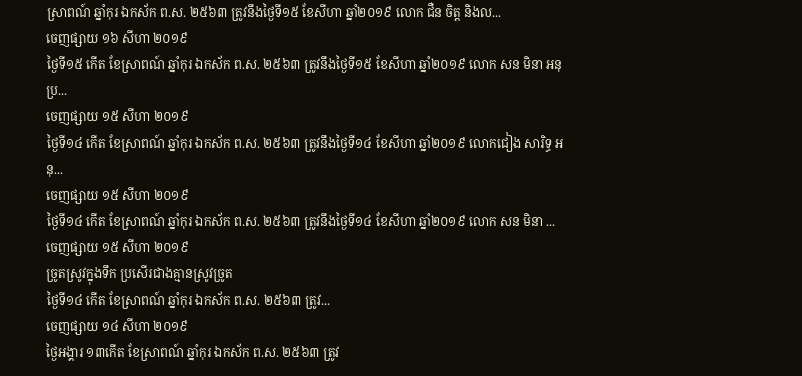ស្រាពណ៍ ឆ្នាំកុរ ឯកស័ក ព.ស. ២៥៦៣ ត្រូវនឹងថ្ងៃទី១៥ ខែសីហា ឆ្នាំ២០១៩ លោក ជឺន ចិត្ត និងល...
ចេញផ្សាយ ១៦ សីហា ២០១៩
ថ្ងៃទី១៥ កើត ខែស្រាពណ៍ ឆ្នាំកុរ ឯកស័ក ព.ស. ២៥៦៣ ត្រូវនឹងថ្ងៃទី១៥ ខែសីហា ឆ្នាំ២០១៩ លោក សន មិនា អនុប្រ...
ចេញផ្សាយ ១៥ សីហា ២០១៩
ថ្ងៃទី១៤ កើត ខែស្រាពណ៍ ឆ្នាំកុរ ឯកស័ក ព.ស. ២៥៦៣ ត្រូវនឹងថ្ងៃទី១៤ ខែសីហា ឆ្នាំ២០១៩ លោកជៀង សារិទ្ធ អនុ...
ចេញផ្សាយ ១៥ សីហា ២០១៩
ថ្ងៃទី១៤ កើត ខែស្រាពណ៍ ឆ្នាំកុរ ឯកស័ក ព.ស. ២៥៦៣ ត្រូវនឹងថ្ងៃទី១៤ ខែសីហា ឆ្នាំ២០១៩ លោក សន មិនា ...
ចេញផ្សាយ ១៥ សីហា ២០១៩
ច្រូតស្រូវក្នុងទឹក ប្រសើរជាងគ្មានស្រូវច្រូត
ថ្ងៃទី១៤ កើត ខែស្រាពណ៍ ឆ្នាំកុរ ឯកស័ក ព.ស. ២៥៦៣ ត្រូវ...
ចេញផ្សាយ ១៤ សីហា ២០១៩
ថ្ងៃអង្គារ ១៣កើត ខែស្រាពណ៍ ឆ្នាំកុរ ឯកស័ក ព.ស. ២៥៦៣ ត្រូវ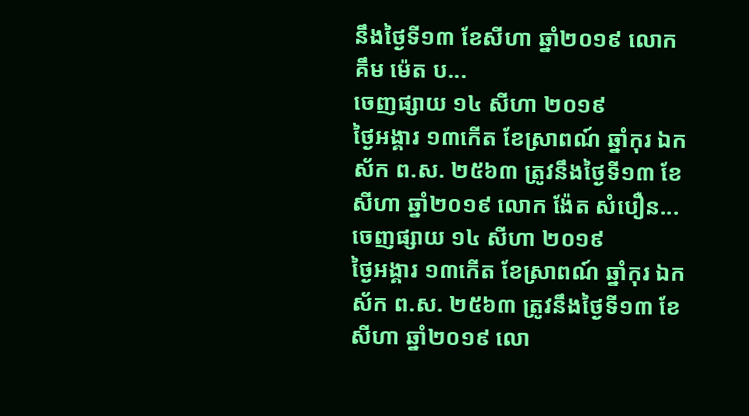នឹងថ្ងៃទី១៣ ខែសីហា ឆ្នាំ២០១៩ លោក គឹម ម៉េត ប...
ចេញផ្សាយ ១៤ សីហា ២០១៩
ថ្ងៃអង្គារ ១៣កើត ខែស្រាពណ៍ ឆ្នាំកុរ ឯកស័ក ព.ស. ២៥៦៣ ត្រូវនឹងថ្ងៃទី១៣ ខែសីហា ឆ្នាំ២០១៩ លោក ង៉ែត សំបឿន...
ចេញផ្សាយ ១៤ សីហា ២០១៩
ថ្ងៃអង្គារ ១៣កើត ខែស្រាពណ៍ ឆ្នាំកុរ ឯកស័ក ព.ស. ២៥៦៣ ត្រូវនឹងថ្ងៃទី១៣ ខែសីហា ឆ្នាំ២០១៩ លោ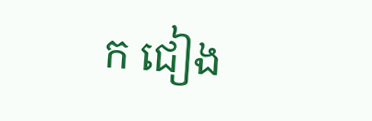ក ជៀង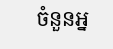ចំនួនអ្ន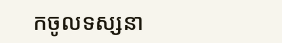កចូលទស្សនា